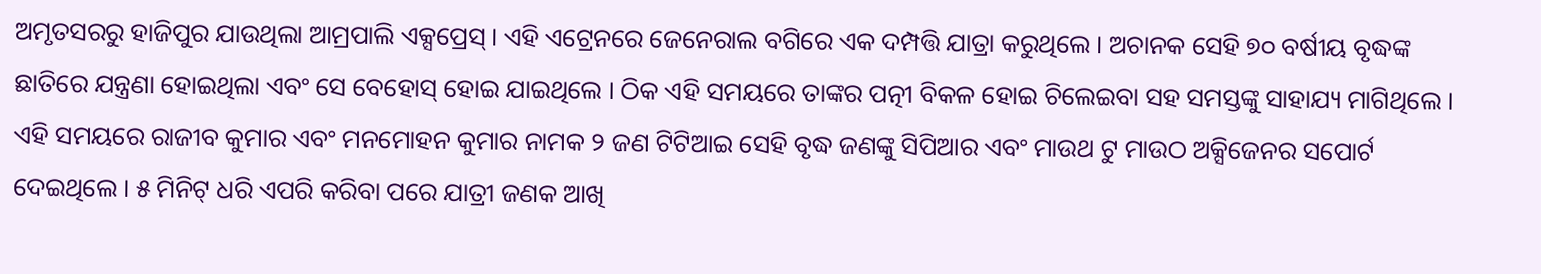ଅମୃତସରରୁ ହାଜିପୁର ଯାଉଥିଲା ଆମ୍ରପାଲି ଏକ୍ସପ୍ରେସ୍ । ଏହି ଏଟ୍ରେନରେ ଜେନେରାଲ ବଗିରେ ଏକ ଦମ୍ପତ୍ତି ଯାତ୍ରା କରୁଥିଲେ । ଅଚାନକ ସେହି ୭୦ ବର୍ଷୀୟ ବୃଦ୍ଧଙ୍କ ଛାତିରେ ଯନ୍ତ୍ରଣା ହୋଇଥିଲା ଏବଂ ସେ ବେହୋସ୍ ହୋଇ ଯାଇଥିଲେ । ଠିକ ଏହି ସମୟରେ ତାଙ୍କର ପତ୍ନୀ ବିକଳ ହୋଇ ଚିଲେଇବା ସହ ସମସ୍ତଙ୍କୁ ସାହାଯ୍ୟ ମାଗିଥିଲେ ।
ଏହି ସମୟରେ ରାଜୀବ କୁମାର ଏବଂ ମନମୋହନ କୁମାର ନାମକ ୨ ଜଣ ଟିଟିଆଇ ସେହି ବୃଦ୍ଧ ଜଣଙ୍କୁ ସିପିଆର ଏବଂ ମାଉଥ ଟୁ ମାଉଠ ଅକ୍ସିଜେନର ସପୋର୍ଟ ଦେଇଥିଲେ । ୫ ମିନିଟ୍ ଧରି ଏପରି କରିବା ପରେ ଯାତ୍ରୀ ଜଣକ ଆଖି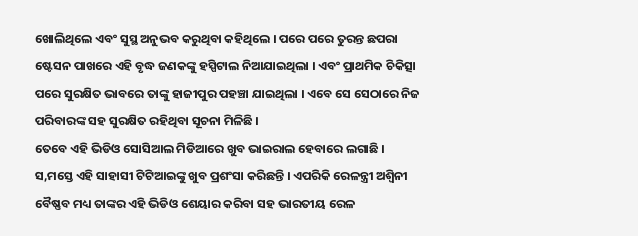ଖୋଲିଥିଲେ ଏବଂ ସୁସ୍ଥ ଅନୁଭବ କରୁଥିବା କହିଥିଲେ । ପରେ ପରେ ତୁରନ୍ତ ଛପରା ଷ୍ଟେସନ ପାଖରେ ଏହି ବୃଦ୍ଧ ଜଣକଙ୍କୁ ହସ୍ପିଟାଲ ନିଆଯାଇଥିଲା । ଏବଂ ପ୍ରାଥମିକ ଚିକିତ୍ସା ପରେ ସୁରକ୍ଷିତ ଭାବରେ ତାଙ୍କୁ ହାଜୀପୁର ପହଞ୍ଚା ଯାଇଥିଲା । ଏବେ ସେ ସେଠାରେ ନିଜ ପରିବାରଙ୍କ ସହ ସୁରକ୍ଷିତ ରହିଥିବା ସୂଚନା ମିଳିଛି ।
ତେବେ ଏହି ଭିଡିଓ ସୋସିଆଲ ମିଡିଆରେ ଖୁବ ଭାଇରାଲ ହେବାରେ ଲଗାଛି । ସ,ମସ୍ତେ ଏହି ସାହାସୀ ଟିଟିଆଇଙ୍କୁ ଖୁବ ପ୍ରଶଂସା କରିଛନ୍ତି । ଏପରିକି ରେଳନ୍ତ୍ରୀ ଅଶ୍ବିନୀ ବୈଷ୍ଣବ ମଧ୍ୟ ତାଙ୍କର ଏହି ଭିଡିଓ ଶେୟାର କରିବା ସହ ଭାରତୀୟ ରେଳ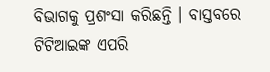ବିଭାଗକୁ ପ୍ରଶଂସା କରିଛନ୍ତି । ବାସ୍ତବରେ ଟିଟିଆଇଙ୍କ ଏପରି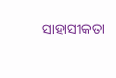ସାହାସୀକତା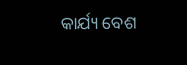କାର୍ଯ୍ୟ ବେଶ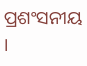ପ୍ରଶଂସନୀୟ ।